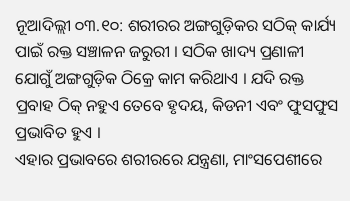ନୂଆଦିଲ୍ଲୀ ୦୩.୧୦: ଶରୀରର ଅଙ୍ଗଗୁଡ଼ିକର ସଠିକ୍ କାର୍ଯ୍ୟ ପାଇଁ ରକ୍ତ ସଞ୍ଚାଳନ ଜରୁରୀ । ସଠିକ ଖାଦ୍ୟ ପ୍ରଣାଳୀ ଯୋଗୁଁ ଅଙ୍ଗଗୁଡ଼ିକ ଠିକ୍ରେ କାମ କରିଥାଏ । ଯଦି ରକ୍ତ ପ୍ରବାହ ଠିକ୍ ନହୁଏ ତେବେ ହୃଦୟ, କିଡନୀ ଏବଂ ଫୁସଫୁସ ପ୍ରଭାବିତ ହୁଏ ।
ଏହାର ପ୍ରଭାବରେ ଶରୀରରେ ଯନ୍ତ୍ରଣା, ମାଂସପେଶୀରେ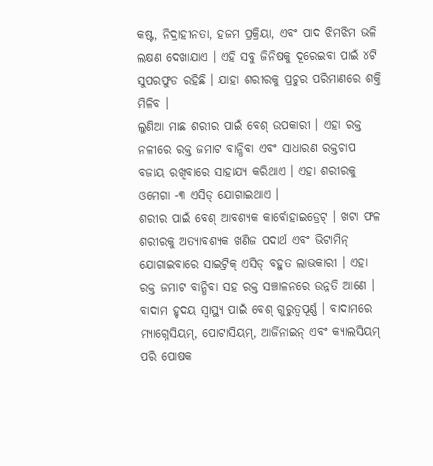କଷ୍ଟ, ନିଦ୍ରାହୀନତା, ହଜମ ପ୍ରକ୍ରିୟା, ଏବଂ ପାଦ ଝିମଝିମ ଭଳି ଲକ୍ଷଣ ଦେଖାଯାଏ । ଏହି ସବୁ ଜିନିଷକୁ ଦୂରେଇବା ପାଇଁ ୪ଟି ସୁପରଫୁଡ ରହିଛି । ଯାହା ଶରୀରକୁ ପ୍ରଚୁର ପରିମାଣରେ ଶକ୍ତି ମିଳିବ ।
ଲୁଣିଆ ମାଛ ଶରୀର ପାଇଁ ବେଶ୍ ଉପକାରୀ । ଏହା ରକ୍ତ ନଳୀରେ ରକ୍ତ ଜମାଟ ବାନ୍ଧିବା ଏବଂ ସାଧାରଣ ରକ୍ତଚାପ ବଜାୟ ରଖିବାରେ ସାହାଯ୍ୟ କରିଥାଏ । ଏହା ଶରୀରକୁ ଓମେଗା -୩ ଏସିଡ୍ ଯୋଗାଇଥାଏ ।
ଶରୀର ପାଇଁ ବେଶ୍ ଆବଶ୍ୟକ କାର୍ବୋହାଇଡ୍ରେଟ୍ । ଖଟା ଫଳ ଶରୀରକୁ ଅତ୍ୟାବଶ୍ୟକ ଖଣିଜ ପଦାର୍ଥ ଏବଂ ଭିଟାମିନ୍ ଯୋଗାଇବାରେ ସାଇଟ୍ରିକ୍ ଏସିଡ୍ ବହୁତ ଲାଭକାରୀ । ଏହା ରକ୍ତ ଜମାଟ ବାନ୍ଧିବା ସହ ରକ୍ତ ସଞ୍ଚାଳନରେ ଉନ୍ନତି ଆଣେ ।
ବାଦାମ ହୃଦୟ ସ୍ୱାସ୍ଥ୍ୟ ପାଇଁ ବେଶ୍ ଗୁରୁତ୍ୱପୂର୍ଣ୍ଣ । ବାଦାମରେ ମ୍ୟାଗ୍ନେସିୟମ୍, ପୋଟାସିୟମ୍, ଆର୍ଜିନାଇନ୍ ଏବଂ କ୍ୟାଲସିୟମ୍ ପରି ପୋଷକ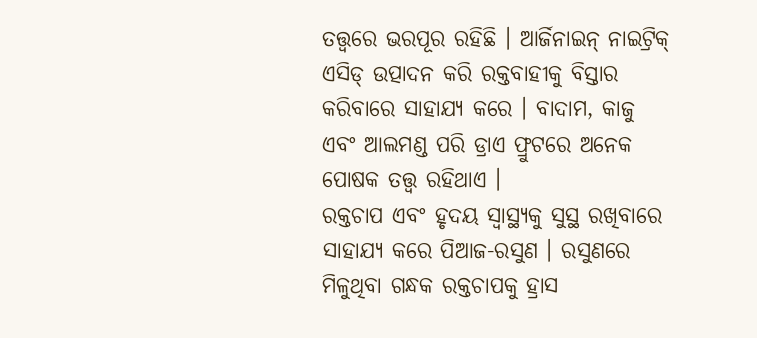ତତ୍ତ୍ୱରେ ଭରପୂର ରହିଛି । ଆର୍ଜିନାଇନ୍ ନାଇଟ୍ରିକ୍ ଏସିଡ୍ ଉତ୍ପାଦନ କରି ରକ୍ତବାହୀକୁ ବିସ୍ତାର କରିବାରେ ସାହାଯ୍ୟ କରେ । ବାଦାମ, କାଜୁ ଏବଂ ଆଲମଣ୍ଡ ପରି ଡ୍ରାଏ ଫ୍ରୁଟରେ ଅନେକ ପୋଷକ ତତ୍ତ୍ୱ ରହିଥାଏ ।
ରକ୍ତଚାପ ଏବଂ ହୃଦୟ ସ୍ୱାସ୍ଥ୍ୟକୁ ସୁସ୍ଥ ରଖିବାରେ ସାହାଯ୍ୟ କରେ ପିଆଜ-ରସୁଣ । ରସୁଣରେ ମିଳୁଥିବା ଗନ୍ଧକ ରକ୍ତଚାପକୁ ହ୍ରାସ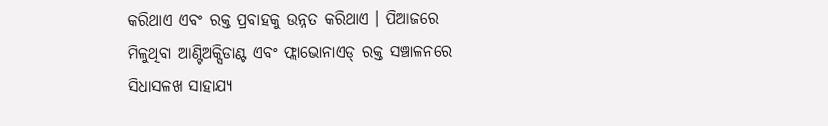କରିଥାଏ ଏବଂ ରକ୍ତ ପ୍ରବାହକୁ ଉନ୍ନତ କରିଥାଏ । ପିଆଜରେ ମିଳୁଥିବା ଆଣ୍ଟିଅକ୍ସିଡାଣ୍ଟ ଏବଂ ଫ୍ଲାଭୋନାଏଡ୍ ରକ୍ତ ସଞ୍ଚାଳନରେ ସିଧାସଳଖ ସାହାଯ୍ୟ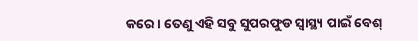କରେ । ତେଣୁ ଏହି ସବୁ ସୁପରଫୁଡ ସ୍ବାସ୍ଥ୍ୟ ପାଇଁ ବେଶ୍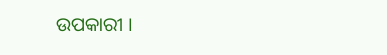ଉପକାରୀ ।